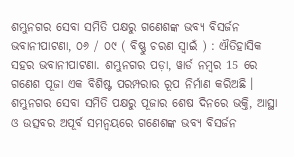ଶମ୍ଭୁନଗର ସେବା ସମିତି ପକ୍ଷରୁ ଗଣେଶଙ୍କ ଭବ୍ୟ ବିସର୍ଜନ
ଭବାନୀପାଟଣା, ୦୬ / ୦୯ ( ବିଷ୍ଣୁ ଚରଣ ସ୍ୱାଇଁ ) : ଐତିହାସିକ ସହର ଭବାନୀପାଟଣା. ଶମ୍ଭୁନଗର ପଡ଼ା, ୱାର୍ଡ ନମ୍ବର 15 ରେ ଗଣେଶ ପୂଜା ଏକ ବିଶିଷ୍ଟ ପରମ୍ପରାର ରୂପ ନିର୍ମାଣ କରିଅଛି । ଶମ୍ଭୁନଗର ସେବା ସମିତି ପକ୍ଷରୁ ପୂଜାର ଶେଷ ଦିନରେ ଭକ୍ତି, ଆସ୍ଥା ଓ ଉତ୍ସବର ଅପୂର୍ବ ସମନ୍ୱୟରେ ଗଣେଶଙ୍କ ଭବ୍ୟ ବିସର୍ଜନ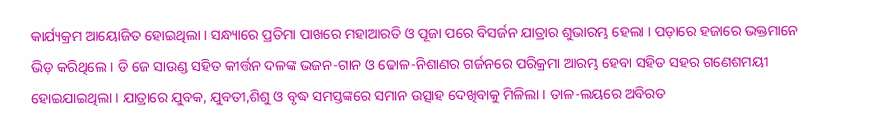କାର୍ଯ୍ୟକ୍ରମ ଆୟୋଜିତ ହୋଇଥିଲା । ସନ୍ଧ୍ୟାରେ ପ୍ରତିମା ପାଖରେ ମହାଆରତି ଓ ପୂଜା ପରେ ବିସର୍ଜନ ଯାତ୍ରାର ଶୁଭାରମ୍ଭ ହେଲା । ପଡ଼ାରେ ହଜାରେ ଭକ୍ତମାନେ ଭିଡ଼ କରିଥିଲେ । ଡି ଜେ ସାଉଣ୍ଡ ସହିତ କୀର୍ତ୍ତନ ଦଳଙ୍କ ଭଜନ-ଗାନ ଓ ଢୋଳ-ନିଶାଣର ଗର୍ଜନରେ ପରିକ୍ରମା ଆରମ୍ଭ ହେବା ସହିତ ସହର ଗଣେଶମୟୀ ହୋଇଯାଇଥିଲା । ଯାତ୍ରାରେ ଯୁବକ, ଯୁବତୀ,ଶିଶୁ ଓ ବୃଦ୍ଧ ସମସ୍ତଙ୍କରେ ସମାନ ଉତ୍ସାହ ଦେଖିବାକୁ ମିଳିଲା । ତାଳ-ଲୟରେ ଅବିରତ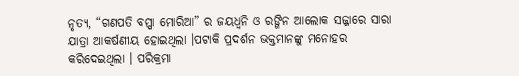ନୃତ୍ୟ, “ଗଣପତି ବପ୍ପା ମୋରିଆ” ର ଜୟଧ୍ୱନି ଓ ରଙ୍ଗିନ ଆଲୋକ ସଜ୍ଜାରେ ସାରା ଯାତ୍ରା ଆକର୍ଷଣୀୟ ହୋଇଥିଲା ।ପଟାକି ପ୍ରଦର୍ଶନ ଭକ୍ତମାନଙ୍କୁ ମନୋହର କରିଦେଇଥିଲା । ପରିକ୍ରମା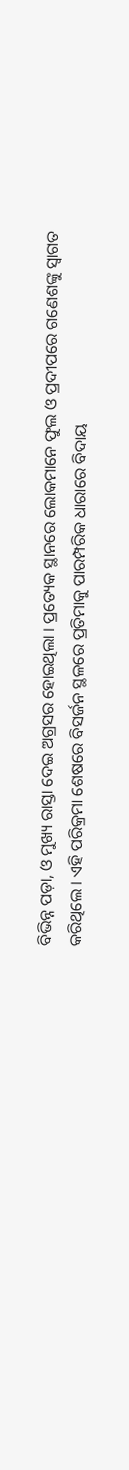ବିଭିନ୍ନ ପଡ଼ା, ଓ ମୁଖ୍ୟ ରାସ୍ତା ଦେଇ ଅଗ୍ରସର ହୋଇଥିଲା । ପ୍ରତ୍ୟେକ ସ୍ଥାନରେ ଲୋକମାନେ ଫୁଲ ଓ ପ୍ରଦୀପରେ ଗଣେଶଙ୍କୁ ସ୍ୱାଗତ କରିଥିଲେ । ଏହି ପରିକ୍ରମା ଶେଷରେ ବିସର୍ଜନ ସ୍ଥଳରେ ପ୍ରତିମାକୁ ପାରମ୍ପରିକ ଧାରାରେ ବିଦାୟ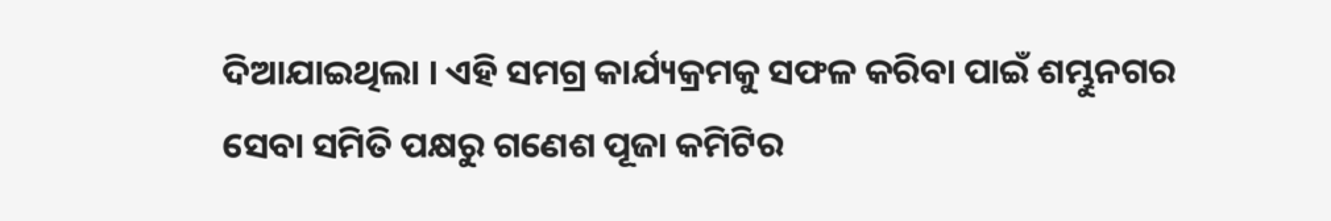ଦିଆଯାଇଥିଲା । ଏହି ସମଗ୍ର କାର୍ଯ୍ୟକ୍ରମକୁ ସଫଳ କରିବା ପାଇଁ ଶମ୍ଭୁନଗର ସେବା ସମିତି ପକ୍ଷରୁ ଗଣେଶ ପୂଜା କମିଟିର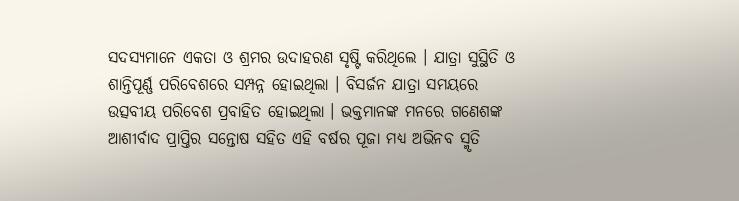ସଦସ୍ୟମାନେ ଏକତା ଓ ଶ୍ରମର ଉଦାହରଣ ସୃଷ୍ଟି କରିଥିଲେ । ଯାତ୍ରା ସୁସ୍ଥିତି ଓ ଶାନ୍ତିପୂର୍ଣ୍ଣ ପରିବେଶରେ ସମ୍ପନ୍ନ ହୋଇଥିଲା । ବିସର୍ଜନ ଯାତ୍ରା ସମୟରେ ଉତ୍ସବୀୟ ପରିବେଶ ପ୍ରବାହିତ ହୋଇଥିଲା । ଭକ୍ତମାନଙ୍କ ମନରେ ଗଣେଶଙ୍କ ଆଶୀର୍ବାଦ ପ୍ରାପ୍ତିର ସନ୍ତୋଷ ସହିତ ଏହି ବର୍ଷର ପୂଜା ମଧ୍ୟ ଅଭିନବ ସ୍ମୃତି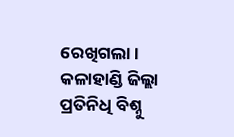ରେଖିଗଲା ।
କଳାହାଣ୍ଡି ଜିଲ୍ଲା ପ୍ରତିନିଧି ବିଶ୍ନୁ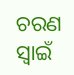ଚରଣ ସ୍ଵାଇଁ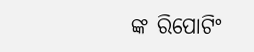ଙ୍କ ରିପୋଟିଂ